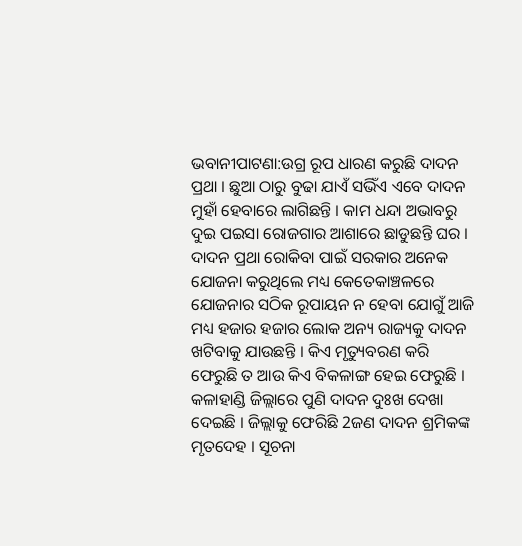ଭବାନୀପାଟଣା:ଉଗ୍ର ରୂପ ଧାରଣ କରୁଛି ଦାଦନ ପ୍ରଥା । ଛୁଆ ଠାରୁ ବୁଢା ଯାଏଁ ସଭିଁଏ ଏବେ ଦାଦନ ମୁହାଁ ହେବାରେ ଲାଗିଛନ୍ତି । କାମ ଧନ୍ଦା ଅଭାବରୁ ଦୁଇ ପଇସା ରୋଜଗାର ଆଶାରେ ଛାଡୁଛନ୍ତି ଘର । ଦାଦନ ପ୍ରଥା ରୋକିବା ପାଇଁ ସରକାର ଅନେକ ଯୋଜନା କରୁଥିଲେ ମଧ୍ୟ କେତେକାଞ୍ଚଳରେ ଯୋଜନାର ସଠିକ ରୂପାୟନ ନ ହେବା ଯୋଗୁଁ ଆଜି ମଧ୍ୟ ହଜାର ହଜାର ଲୋକ ଅନ୍ୟ ରାଜ୍ୟକୁ ଦାଦନ ଖଟିବାକୁ ଯାଉଛନ୍ତି । କିଏ ମୃତ୍ୟୁବରଣ କରି ଫେରୁଛି ତ ଆଉ କିଏ ବିକଳାଙ୍ଗ ହେଇ ଫେରୁଛି ।
କଳାହାଣ୍ଡି ଜିଲ୍ଲାରେ ପୁଣି ଦାଦନ ଦୁଃଖ ଦେଖା ଦେଇଛି । ଜିଲ୍ଲାକୁ ଫେରିଛି 2ଜଣ ଦାଦନ ଶ୍ରମିକଙ୍କ ମୃତଦେହ । ସୂଚନା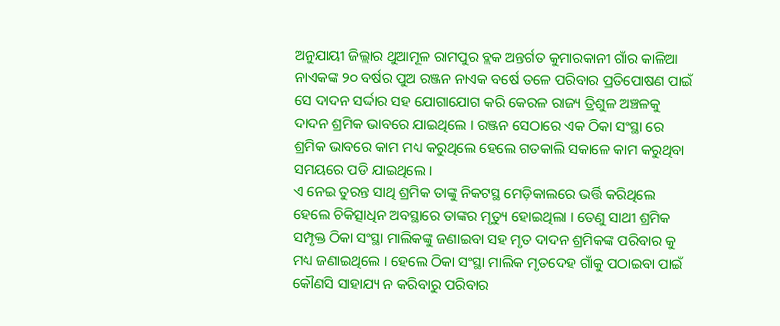ଅନୁଯାୟୀ ଜିଲ୍ଲାର ଥୁଆମୂଳ ରାମପୁର ବ୍ଲକ ଅନ୍ତର୍ଗତ କୁମାରକାନୀ ଗାଁର କାଳିଆ ନାଏକଙ୍କ ୨୦ ବର୍ଷର ପୁଅ ରଞ୍ଜନ ନାଏକ ବର୍ଷେ ତଳେ ପରିବାର ପ୍ରତିପୋଷଣ ପାଇଁ ସେ ଦାଦନ ସର୍ଦ୍ଦାର ସହ ଯୋଗାଯୋଗ କରି କେରଳ ରାଜ୍ୟ ତ୍ରିଶୁଳ ଅଞ୍ଚଳକୁ ଦାଦନ ଶ୍ରମିକ ଭାବରେ ଯାଇଥିଲେ । ରଞ୍ଜନ ସେଠାରେ ଏକ ଠିକା ସଂସ୍ଥା ରେ ଶ୍ରମିକ ଭାବରେ କାମ ମଧ୍ୟ କରୁଥିଲେ ହେଲେ ଗତକାଲି ସକାଳେ କାମ କରୁଥିବା ସମୟରେ ପଡି ଯାଇଥିଲେ ।
ଏ ନେଇ ତୁରନ୍ତ ସାଥି ଶ୍ରମିକ ତାଙ୍କୁ ନିକଟସ୍ଥ ମେଡ଼ିକାଲରେ ଭର୍ତ୍ତି କରିଥିଲେ ହେଲେ ଚିକିତ୍ସାଧିନ ଅବସ୍ଥାରେ ତାଙ୍କର ମୃତ୍ୟୁ ହୋଇଥିଲା । ତେଣୁ ସାଥୀ ଶ୍ରମିକ ସମ୍ପୃକ୍ତ ଠିକା ସଂସ୍ଥା ମାଲିକଙ୍କୁ ଜଣାଇବା ସହ ମୃତ ଦାଦନ ଶ୍ରମିକଙ୍କ ପରିବାର କୁ ମଧ୍ୟ ଜଣାଇଥିଲେ । ହେଲେ ଠିକା ସଂସ୍ଥା ମାଲିକ ମୃତଦେହ ଗାଁକୁ ପଠାଇବା ପାଇଁ କୌଣସି ସାହାଯ୍ୟ ନ କରିବାରୁ ପରିବାର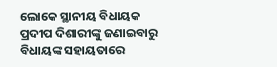ଲୋକେ ସ୍ଥାନୀୟ ବିଧାୟକ ପ୍ରଦୀପ ଦିଶାରୀଙ୍କୁ ଜଣାଇବାରୁ ବିଧାୟଙ୍କ ସହାୟତାରେ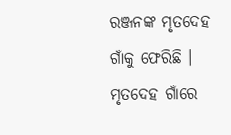ରଞ୍ଜନଙ୍କ ମୃତଦେହ ଗାଁକୁ ଫେରିଛି । ମୃତଦେହ ଗାଁରେ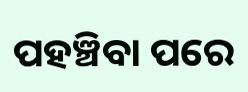ପହଞ୍ଚିବା ପରେ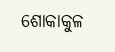ଶୋକାକୁଳ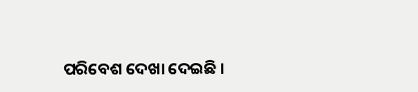ପରିବେଶ ଦେଖା ଦେଇଛି ।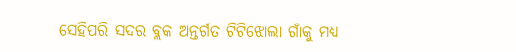ସେହିପରି ସଦର ବ୍ଲକ ଅନ୍ତର୍ଗତ ଟିଟିଝୋଲା ଗାଁକୁ ମଧ୍ୟ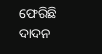ଫେରିଛି ଦାଦନ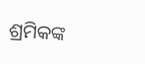ଶ୍ରମିକଙ୍କ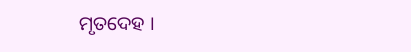ମୃତଦେହ ।